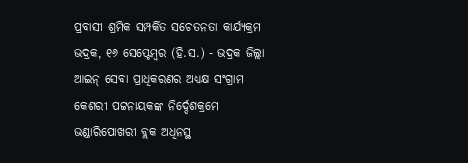ପ୍ରବାସୀ ଶ୍ରମିକ ସମ୍ପର୍କିତ ସଚେତନତା କାର୍ଯ୍ୟକ୍ରମ
ଭଦ୍ରକ, ୧୬ ସେପ୍ଟେମ୍ବର (ହି.ସ.) - ଭଦ୍ରକ ଜିଲ୍ଲା ଆଇନ୍ ସେବା ପ୍ରାଧିକରଣର ଅଧ୍ୟକ୍ଷ ସଂଗ୍ରାମ କେଶରୀ ପଟ୍ଟନାୟକଙ୍କ ନିର୍ଦ୍ଦେଶକ୍ରମେ ଭଣ୍ଡାରିପୋଖରୀ ବ୍ଲକ ଅଧିନସ୍ଥ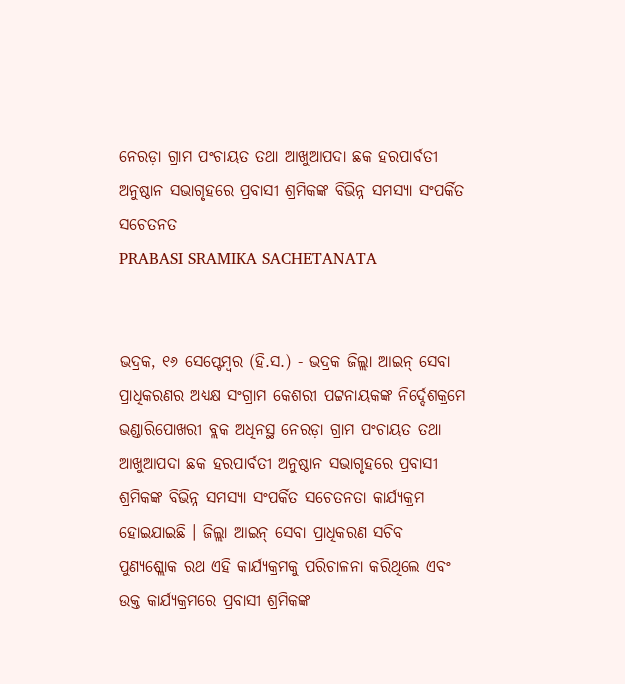ନେରଡ଼ା ଗ୍ରାମ ପଂଚାୟତ ତଥା ଆଖୁଆପଦା ଛକ ହରପାର୍ବତୀ ଅନୁଷ୍ଠାନ ସଭାଗୃହରେ ପ୍ରବାସୀ ଶ୍ରମିକଙ୍କ ବିଭିନ୍ନ ସମସ୍ୟା ସଂପର୍କିତ ସଚେତନତ
PRABASI SRAMIKA SACHETANATA


ଭଦ୍ରକ, ୧୬ ସେପ୍ଟେମ୍ବର (ହି.ସ.) - ଭଦ୍ରକ ଜିଲ୍ଲା ଆଇନ୍ ସେବା ପ୍ରାଧିକରଣର ଅଧ୍ୟକ୍ଷ ସଂଗ୍ରାମ କେଶରୀ ପଟ୍ଟନାୟକଙ୍କ ନିର୍ଦ୍ଦେଶକ୍ରମେ ଭଣ୍ଡାରିପୋଖରୀ ବ୍ଲକ ଅଧିନସ୍ଥ ନେରଡ଼ା ଗ୍ରାମ ପଂଚାୟତ ତଥା ଆଖୁଆପଦା ଛକ ହରପାର୍ବତୀ ଅନୁଷ୍ଠାନ ସଭାଗୃହରେ ପ୍ରବାସୀ ଶ୍ରମିକଙ୍କ ବିଭିନ୍ନ ସମସ୍ୟା ସଂପର୍କିତ ସଚେତନତା କାର୍ଯ୍ୟକ୍ରମ ହୋଇଯାଇଛି । ଜିଲ୍ଲା ଆଇନ୍ ସେବା ପ୍ରାଧିକରଣ ସଚିବ ପୁଣ୍ୟଶ୍ଲୋକ ରଥ ଏହି କାର୍ଯ୍ୟକ୍ରମକୁ ପରିଚାଳନା କରିଥିଲେ ଏବଂ ଉକ୍ତ କାର୍ଯ୍ୟକ୍ରମରେ ପ୍ରବାସୀ ଶ୍ରମିକଙ୍କ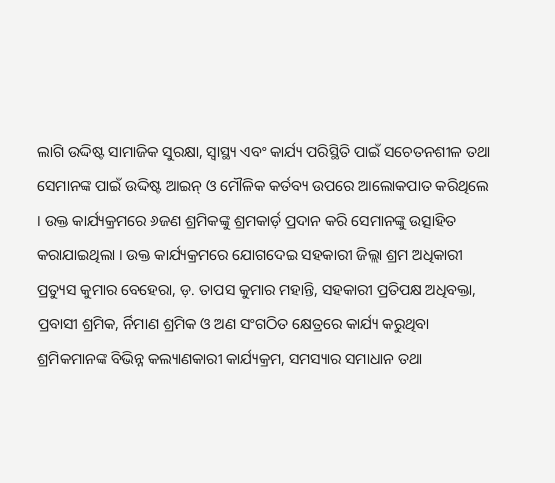ଲାଗି ଉଦ୍ଦିଷ୍ଟ ସାମାଜିକ ସୁରକ୍ଷା, ସ୍ୱାସ୍ଥ୍ୟ ଏବଂ କାର୍ଯ୍ୟ ପରିସ୍ଥିତି ପାଇଁ ସଚେତନଶୀଳ ତଥା ସେମାନଙ୍କ ପାଇଁ ଉଦ୍ଦିଷ୍ଟ ଆଇନ୍ ଓ ମୌଳିକ କର୍ତବ୍ୟ ଉପରେ ଆଲୋକପାତ କରିଥିଲେ । ଉକ୍ତ କାର୍ଯ୍ୟକ୍ରମରେ ୬ଜଣ ଶ୍ରମିକଙ୍କୁ ଶ୍ରମକାର୍ଡ଼ ପ୍ରଦାନ କରି ସେମାନଙ୍କୁ ଉତ୍ସାହିତ କରାଯାଇଥିଲା । ଉକ୍ତ କାର୍ଯ୍ୟକ୍ରମରେ ଯୋଗଦେଇ ସହକାରୀ ଜିଲ୍ଲା ଶ୍ରମ ଅଧିକାରୀ ପ୍ରତ୍ୟୁସ କୁମାର ବେହେରା, ଡ଼. ତାପସ କୁମାର ମହାନ୍ତି, ସହକାରୀ ପ୍ରତିପକ୍ଷ ଅଧିବକ୍ତା, ପ୍ରବାସୀ ଶ୍ରମିକ, ର୍ନିମାଣ ଶ୍ରମିକ ଓ ଅଣ ସଂଗଠିତ କ୍ଷେତ୍ରରେ କାର୍ଯ୍ୟ କରୁଥିବା ଶ୍ରମିକମାନଙ୍କ ବିଭିନ୍ନ କଲ୍ୟାଣକାରୀ କାର୍ଯ୍ୟକ୍ରମ, ସମସ୍ୟାର ସମାଧାନ ତଥା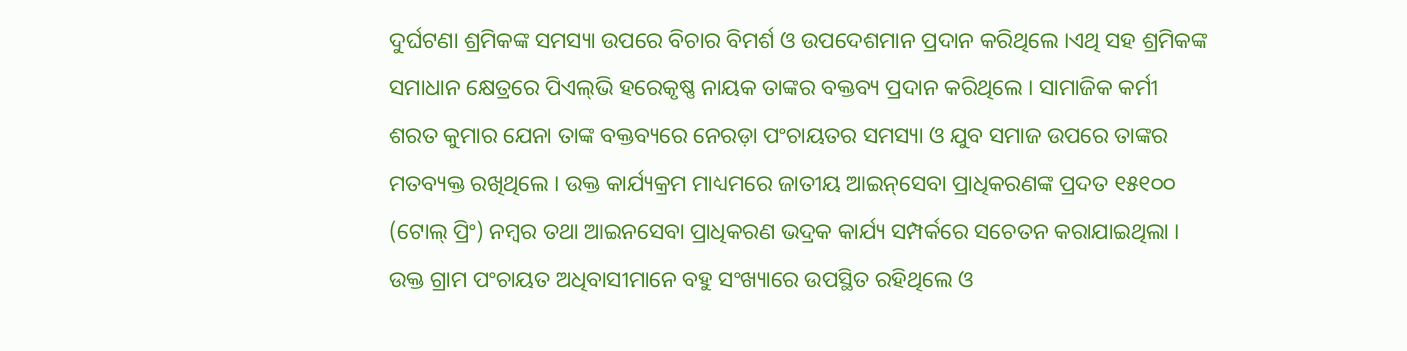ଦୁର୍ଘଟଣା ଶ୍ରମିକଙ୍କ ସମସ୍ୟା ଉପରେ ବିଚାର ବିମର୍ଶ ଓ ଉପଦେଶମାନ ପ୍ରଦାନ କରିଥିଲେ ।ଏଥି ସହ ଶ୍ରମିକଙ୍କ ସମାଧାନ କ୍ଷେତ୍ରରେ ପିଏଲ୍‌ଭି ହରେକୃଷ୍ଣ ନାୟକ ତାଙ୍କର ବକ୍ତବ୍ୟ ପ୍ରଦାନ କରିଥିଲେ । ସାମାଜିକ କର୍ମୀ ଶରତ କୁମାର ଯେନା ତାଙ୍କ ବକ୍ତବ୍ୟରେ ନେରଡ଼ା ପଂଚାୟତର ସମସ୍ୟା ଓ ଯୁବ ସମାଜ ଉପରେ ତାଙ୍କର ମତବ୍ୟକ୍ତ ରଖିଥିଲେ । ଉକ୍ତ କାର୍ଯ୍ୟକ୍ରମ ମାଧ୍ୟମରେ ଜାତୀୟ ଆଇନ୍‌ସେବା ପ୍ରାଧିକରଣଙ୍କ ପ୍ରଦତ ୧୫୧୦୦ (ଟୋଲ୍ ପ୍ରିଂ) ନମ୍ବର ତଥା ଆଇନସେବା ପ୍ରାଧିକରଣ ଭଦ୍ରକ କାର୍ଯ୍ୟ ସମ୍ପର୍କରେ ସଚେତନ କରାଯାଇଥିଲା । ଉକ୍ତ ଗ୍ରାମ ପଂଚାୟତ ଅଧିବାସୀମାନେ ବହୁ ସଂଖ୍ୟାରେ ଉପସ୍ଥିତ ରହିଥିଲେ ଓ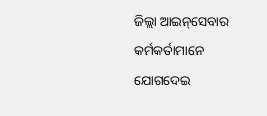ଜିଲ୍ଲା ଆଇନ୍‌ସେବାର କର୍ମକର୍ତାମାନେ ଯୋଗଦେଇ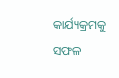କାର୍ଯ୍ୟକ୍ରମକୁ ସଫଳ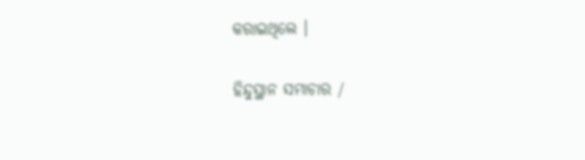କରାଇଥିଲେ ।

ହିନ୍ଦୁସ୍ଥାନ ସମାଚାର /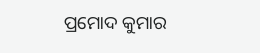ପ୍ରମୋଦ କୁମାର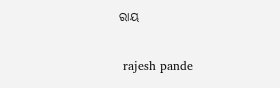ରାୟ


 rajesh pande